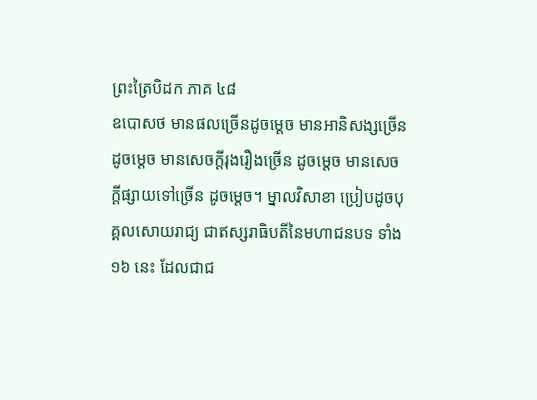ព្រះត្រៃបិដក ភាគ ៤៨
ឧបោសថ មានផលច្រើនដូចម្តេច មានអានិសង្សច្រើន ដូចម្តេច មានសេចក្តីរុងរឿងច្រើន ដូចម្តេច មានសេចក្តីផ្សាយទៅច្រើន ដូចម្តេច។ ម្នាលវិសាខា ប្រៀបដូចបុគ្គលសោយរាជ្យ ជាឥស្សរាធិបតីនៃមហាជនបទ ទាំង ១៦ នេះ ដែលជាជ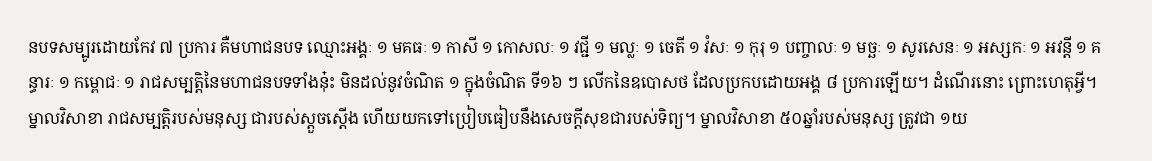នបទសម្បូរដោយកែវ ៧ ប្រការ គឺមហាជនបទ ឈ្មោះអង្គៈ ១ មគធៈ ១ កាសី ១ កោសលៈ ១ វជ្ជី ១ មល្លៈ ១ ចេតី ១ វំសៈ ១ កុរុ ១ បញ្ចាលៈ ១ មច្ឆៈ ១ សូរសេនៈ ១ អស្សកៈ ១ អវន្តី ១ គន្ធារៈ ១ កម្ពោជៈ ១ រាជសម្បត្តិនៃមហាជនបទទាំងនុ៎ះ មិនដល់នូវចំណិត ១ ក្នុងចំណិត ទី១៦ ៗ លើកនៃឧបោសថ ដែលប្រកបដោយអង្គ ៨ ប្រការឡើយ។ ដំណើរនោះ ព្រោះហេតុអ្វី។ ម្នាលវិសាខា រាជសម្បត្តិរបស់មនុស្ស ជារបស់ស្តួចស្តើង ហើយយកទៅប្រៀបធៀបនឹងសេចក្តីសុខជារបស់ទិព្យ។ ម្នាលវិសាខា ៥០ឆ្នាំរបស់មនុស្ស ត្រូវជា ១យ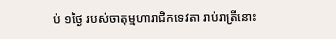ប់ ១ថ្ងៃ របស់ចាតុម្មហារាជិកទេវតា រាប់រាត្រីនោះ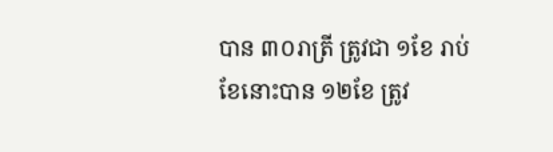បាន ៣០រាត្រី ត្រូវជា ១ខែ រាប់ខែនោះបាន ១២ខែ ត្រូវ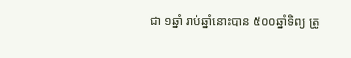ជា ១ឆ្នាំ រាប់ឆ្នាំនោះបាន ៥០០ឆ្នាំទិព្យ ត្រូ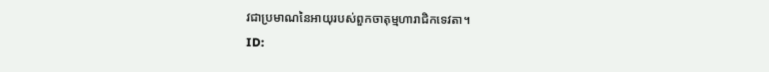វជាប្រមាណនៃអាយុរបស់ពួកចាតុម្មហារាជិកទេវតា។
ID: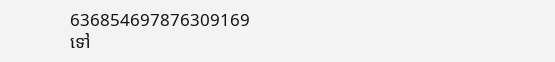636854697876309169
ទៅ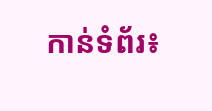កាន់ទំព័រ៖